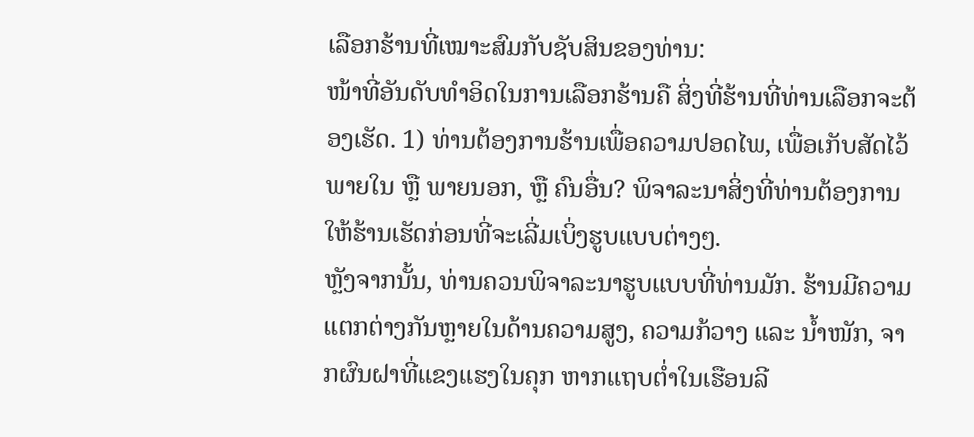ເລືອກຮ້ານທີ່ເໝາະສົມກັບຊັບສິນຂອງທ່ານ:
ໜ້າທີ່ອັນດັບທຳອິດໃນການເລືອກຮ້ານຄື ສິ່ງທີ່ຮ້ານທີ່ທ່ານເລືອກຈະຕ້ອງເຮັດ. 1) ທ່ານຕ້ອງການຮ້ານເພື່ອຄວາມປອດໄພ, ເພື່ອເກັບສັດໄວ້ພາຍໃນ ຫຼື ພາຍນອກ, ຫຼື ຄົນອື່ນ? ພິຈາລະນາສິ່ງທີ່ທ່ານຕ້ອງການໃຫ້ຮ້ານເຮັດກ່ອນທີ່ຈະເລີ່ມເບິ່ງຮູບແບບຕ່າງໆ.
ຫຼັງຈາກນັ້ນ, ທ່ານຄວນພິຈາລະນາຮູບແບບທີ່ທ່ານມັກ. ຮ້ານມີຄວາມແຕກຕ່າງກັນຫຼາຍໃນດ້ານຄວາມສູງ, ຄວາມກ້ວາງ ແລະ ນ້ຳໜັກ, ຈາກຜົນຝາທີ່ແຂງແຮງໃນຄຸກ ຫາກແຖບຕ່ຳໃນເຮືອນລີ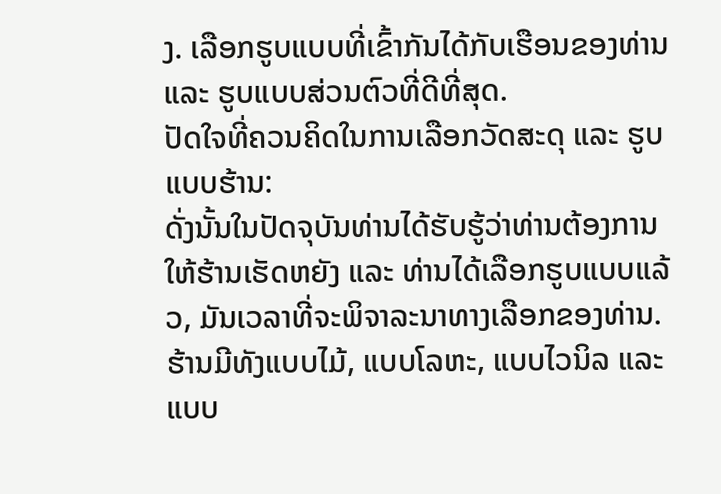ງ. ເລືອກຮູບແບບທີ່ເຂົ້າກັນໄດ້ກັບເຮືອນຂອງທ່ານ ແລະ ຮູບແບບສ່ວນຕົວທີ່ດີທີ່ສຸດ.
ປັດໃຈທີ່ຄວນຄິດໃນການເລືອກວັດສະດຸ ແລະ ຮູບແບບຮ້ານ:
ດັ່ງນັ້ນໃນປັດຈຸບັນທ່ານໄດ້ຮັບຮູ້ວ່າທ່ານຕ້ອງການໃຫ້ຮ້ານເຮັດຫຍັງ ແລະ ທ່ານໄດ້ເລືອກຮູບແບບແລ້ວ, ມັນເວລາທີ່ຈະພິຈາລະນາທາງເລືອກຂອງທ່ານ. ຮ້ານມີທັງແບບໄມ້, ແບບໂລຫະ, ແບບໄວນິລ ແລະ ແບບ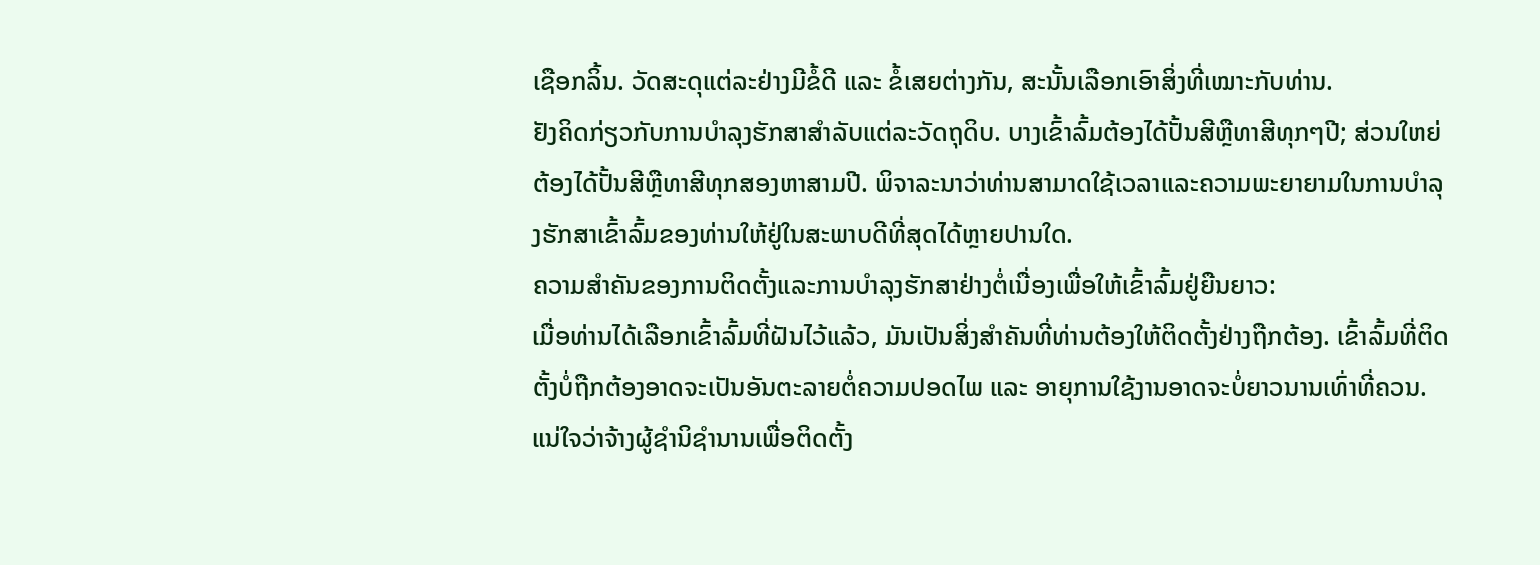ເຊືອກລິ້ນ. ວັດສະດຸແຕ່ລະຢ່າງມີຂໍ້ດີ ແລະ ຂໍ້ເສຍຕ່າງກັນ, ສະນັ້ນເລືອກເອົາສິ່ງທີ່ເໝາະກັບທ່ານ.
ຢັງຄິດກ່ຽວກັບການບຳລຸງຮັກສາສຳລັບແຕ່ລະວັດຖຸດິບ. ບາງເຂົ້າລົ້ມຕ້ອງໄດ້ປັ້ນສີຫຼືທາສີທຸກໆປີ; ສ່ວນໃຫຍ່ຕ້ອງໄດ້ປັ້ນສີຫຼືທາສີທຸກສອງຫາສາມປີ. ພິຈາລະນາວ່າທ່ານສາມາດໃຊ້ເວລາແລະຄວາມພະຍາຍາມໃນການບຳລຸງຮັກສາເຂົ້າລົ້ມຂອງທ່ານໃຫ້ຢູ່ໃນສະພາບດີທີ່ສຸດໄດ້ຫຼາຍປານໃດ.
ຄວາມສຳຄັນຂອງການຕິດຕັ້ງແລະການບຳລຸງຮັກສາຢ່າງຕໍ່ເນື່ອງເພື່ອໃຫ້ເຂົ້າລົ້ມຢູ່ຍືນຍາວ:
ເມື່ອທ່ານໄດ້ເລືອກເຂົ້າລົ້ມທີ່ຝັນໄວ້ແລ້ວ, ມັນເປັນສິ່ງສຳຄັນທີ່ທ່ານຕ້ອງໃຫ້ຕິດຕັ້ງຢ່າງຖືກຕ້ອງ. ເຂົ້າລົ້ມທີ່ຕິດຕັ້ງບໍ່ຖືກຕ້ອງອາດຈະເປັນອັນຕະລາຍຕໍ່ຄວາມປອດໄພ ແລະ ອາຍຸການໃຊ້ງານອາດຈະບໍ່ຍາວນານເທົ່າທີ່ຄວນ. ແນ່ໃຈວ່າຈ້າງຜູ້ຊຳນິຊຳນານເພື່ອຕິດຕັ້ງ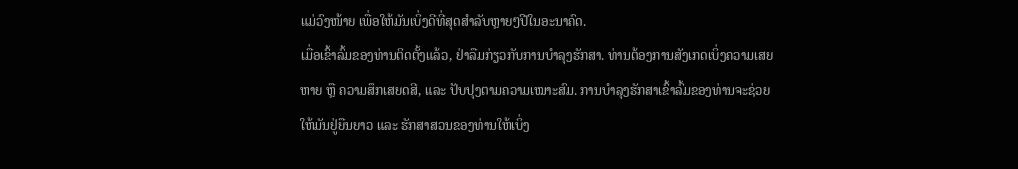ແມ່ວົງໜ້າຍ ເພື່ອໃຫ້ມັນເບິ່ງດີທີ່ສຸດສຳລັບຫຼາຍໆປີໃນອະນາຄົດ.
ເມື່ອເຂົ້າລົ້ມຂອງທ່ານຕິດຕັ້ງແລ້ວ, ຢ່າລືມກ່ຽວກັບການບຳລຸງຮັກສາ. ທ່ານຕ້ອງການສັງເກດເບິ່ງຄວາມເສຍຫາຍ ຫຼື ຄວາມສຶກເສຍດສີ, ແລະ ປັບປຸງຕາມຄວາມເໝາະສົມ. ການບຳລຸງຮັກສາເຂົ້າລົ້ມຂອງທ່ານຈະຊ່ວຍໃຫ້ມັນຢູ່ຍືນຍາວ ແລະ ຮັກສາສວນຂອງທ່ານໃຫ້ເບິ່ງ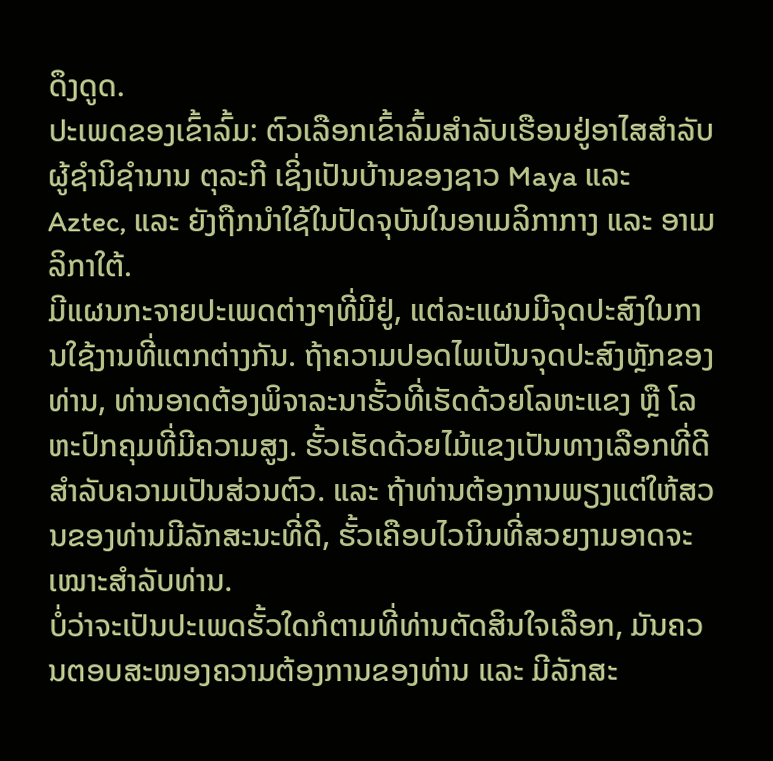ດຶງດູດ.
ປະເພດຂອງເຂົ້າລົ້ມ: ຕົວເລືອກເຂົ້າລົ້ມສຳລັບເຮືອນຢູ່ອາໄສສຳລັບຜູ້ຊຳນິຊຳນານ ຕຸລະກີ ເຊິ່ງເປັນບ້ານຂອງຊາວ Maya ແລະ Aztec, ແລະ ຍັງຖືກນຳໃຊ້ໃນປັດຈຸບັນໃນອາເມລິກາກາງ ແລະ ອາເມລິກາໃຕ້.
ມີແຜນກະຈາຍປະເພດຕ່າງໆທີ່ມີຢູ່, ແຕ່ລະແຜນມີຈຸດປະສົງໃນການໃຊ້ງານທີ່ແຕກຕ່າງກັນ. ຖ້າຄວາມປອດໄພເປັນຈຸດປະສົງຫຼັກຂອງທ່ານ, ທ່ານອາດຕ້ອງພິຈາລະນາຮັ້ວທີ່ເຮັດດ້ວຍໂລຫະແຂງ ຫຼື ໂລຫະປົກຄຸມທີ່ມີຄວາມສູງ. ຮັ້ວເຮັດດ້ວຍໄມ້ແຂງເປັນທາງເລືອກທີ່ດີສໍາລັບຄວາມເປັນສ່ວນຕົວ. ແລະ ຖ້າທ່ານຕ້ອງການພຽງແຕ່ໃຫ້ສວນຂອງທ່ານມີລັກສະນະທີ່ດີ, ຮັ້ວເຄືອບໄວນິນທີ່ສວຍງາມອາດຈະເໝາະສຳລັບທ່ານ.
ບໍ່ວ່າຈະເປັນປະເພດຮັ້ວໃດກໍຕາມທີ່ທ່ານຕັດສິນໃຈເລືອກ, ມັນຄວນຕອບສະໜອງຄວາມຕ້ອງການຂອງທ່ານ ແລະ ມີລັກສະ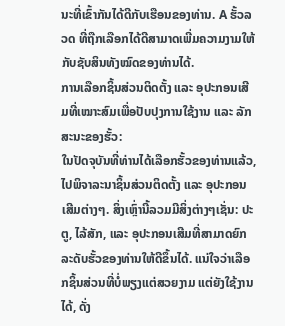ນະທີ່ເຂົ້າກັນໄດ້ດີກັບເຮືອນຂອງທ່ານ. A ຮັ້ວລວດ ທີ່ຖືກເລືອກໄດ້ດີສາມາດເພີ່ມຄວາມງາມໃຫ້ກັບຊັບສິນທັງໝົດຂອງທ່ານໄດ້.
ການເລືອກຊິ້ນສ່ວນຕິດຕັ້ງ ແລະ ອຸປະກອນເສີມທີ່ເໝາະສົມເພື່ອປັບປຸງການໃຊ້ງານ ແລະ ລັກສະນະຂອງຮັ້ວ:
ໃນປັດຈຸບັນທີ່ທ່ານໄດ້ເລືອກຮັ້ວຂອງທ່ານແລ້ວ, ໄປພິຈາລະນາຊິ້ນສ່ວນຕິດຕັ້ງ ແລະ ອຸປະກອນເສີມຕ່າງໆ. ສິ່ງເຫຼົ່ານີ້ລວມມີສິ່ງຕ່າງໆເຊັ່ນ: ປະຕູ, ໄລ້ສັກ, ແລະ ອຸປະກອນເສີມທີ່ສາມາດຍົກລະດັບຮັ້ວຂອງທ່ານໃຫ້ດີຂຶ້ນໄດ້. ແນ່ໃຈວ່າເລືອກຊິ້ນສ່ວນທີ່ບໍ່ພຽງແຕ່ສວຍງາມ ແຕ່ຍັງໃຊ້ງານໄດ້, ດັ່ງ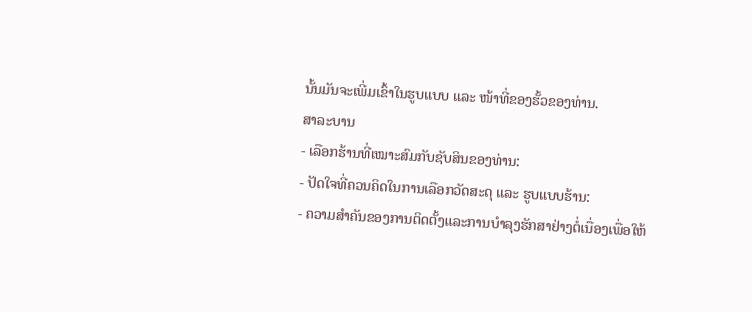ນັ້ນມັນຈະເພີ່ມເຂົ້າໃນຮູບແບບ ແລະ ໜ້າທີ່ຂອງຮັ້ວຂອງທ່ານ.
ສາລະບານ
- ເລືອກຮ້ານທີ່ເໝາະສົມກັບຊັບສິນຂອງທ່ານ:
- ປັດໃຈທີ່ຄວນຄິດໃນການເລືອກວັດສະດຸ ແລະ ຮູບແບບຮ້ານ:
- ຄວາມສຳຄັນຂອງການຕິດຕັ້ງແລະການບຳລຸງຮັກສາຢ່າງຕໍ່ເນື່ອງເພື່ອໃຫ້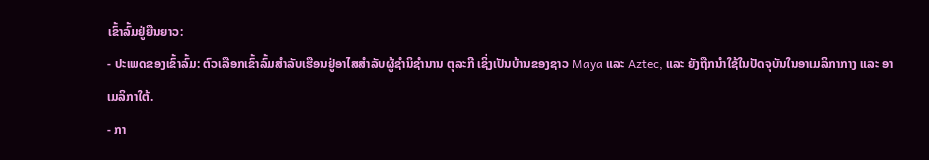ເຂົ້າລົ້ມຢູ່ຍືນຍາວ:
- ປະເພດຂອງເຂົ້າລົ້ມ: ຕົວເລືອກເຂົ້າລົ້ມສຳລັບເຮືອນຢູ່ອາໄສສຳລັບຜູ້ຊຳນິຊຳນານ ຕຸລະກີ ເຊິ່ງເປັນບ້ານຂອງຊາວ Maya ແລະ Aztec, ແລະ ຍັງຖືກນຳໃຊ້ໃນປັດຈຸບັນໃນອາເມລິກາກາງ ແລະ ອາເມລິກາໃຕ້.
- ກາ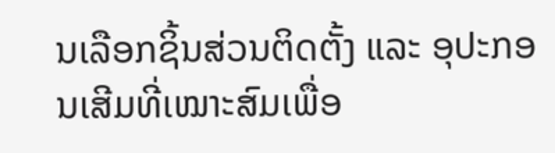ນເລືອກຊິ້ນສ່ວນຕິດຕັ້ງ ແລະ ອຸປະກອນເສີມທີ່ເໝາະສົມເພື່ອ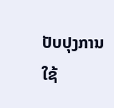ປັບປຸງການໃຊ້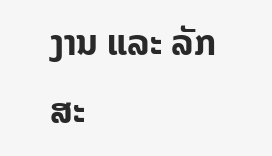ງານ ແລະ ລັກສະ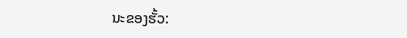ນະຂອງຮັ້ວ: